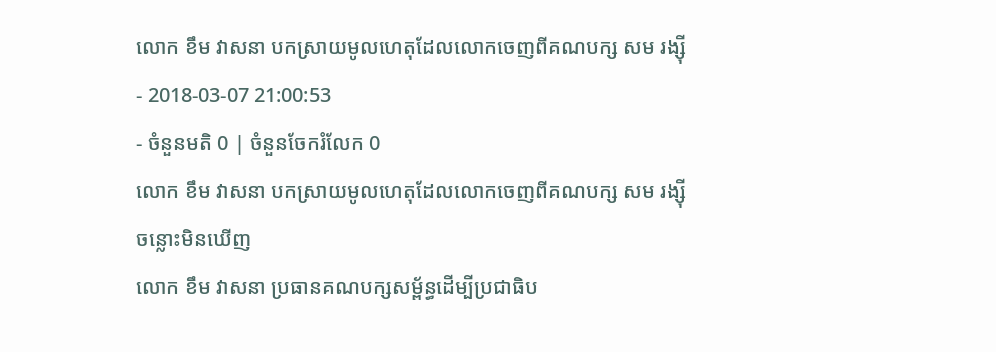លោក ខឹម វាសនា បកស្រាយមូលហេតុដែលលោកចេញពីគណបក្ស សម រង្ស៊ី
- 2018-03-07 21:00:53
- ចំនួនមតិ 0 | ចំនួនចែករំលែក 0
លោក ខឹម វាសនា បកស្រាយមូលហេតុដែលលោកចេញពីគណបក្ស សម រង្ស៊ី
ចន្លោះមិនឃើញ
លោក ខឹម វាសនា ប្រធានគណបក្សសម្ព័ន្ធដើម្បីប្រជាធិប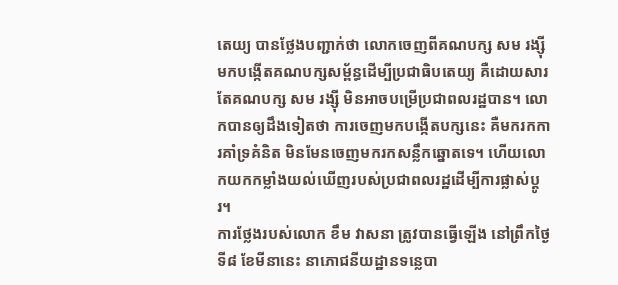តេយ្យ បានថ្លែងបញ្ជាក់ថា លោកចេញពីគណបក្ស សម រង្ស៊ី មកបង្កើតគណបក្សសម្ព័ន្ធដើម្បីប្រជាធិបតេយ្យ គឺដោយសារតែគណបក្ស សម រង្ស៊ី មិនអាចបម្រើប្រជាពលរដ្ឋបាន។ លោកបានឲ្យដឹងទៀតថា ការចេញមកបង្កើតបក្សនេះ គឺមករកការគាំទ្រគំនិត មិនមែនចេញមករកសន្លឹកឆ្នោតទេ។ ហើយលោកយកកម្លាំងយល់ឃើញរបស់ប្រជាពលរដ្ឋដើម្បីការផ្លាស់ប្ដូរ។
ការថ្លែងរបស់លោក ខឹម វាសនា ត្រូវបានធ្វើឡើង នៅព្រឹកថ្ងៃទី៨ ខែមីនានេះ នាភោជនីយដ្ឋានទន្លេបា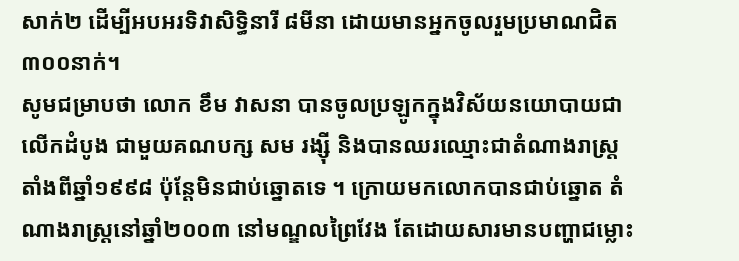សាក់២ ដើម្បីអបអរទិវាសិទ្ធិនារី ៨មីនា ដោយមានអ្នកចូលរួមប្រមាណជិត ៣០០នាក់។
សូមជម្រាបថា លោក ខឹម វាសនា បានចូលប្រឡូកក្នុងវិស័យនយោបាយជាលើកដំបូង ជាមួយគណបក្ស សម រង្ស៊ី និងបានឈរឈ្មោះជាតំណាងរាស្ត្រតាំងពីឆ្នាំ១៩៩៨ ប៉ុន្តែមិនជាប់ឆ្នោតទេ ។ ក្រោយមកលោកបានជាប់ឆ្នោត តំណាងរាស្ត្រនៅឆ្នាំ២០០៣ នៅមណ្ឌលព្រៃវែង តែដោយសារមានបញ្ហាជម្លោះ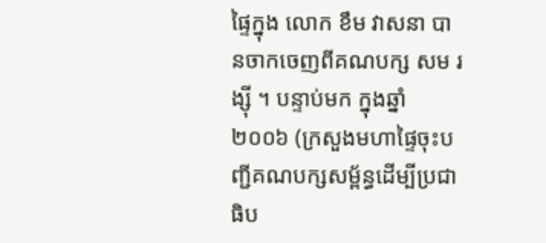ផ្ទៃក្នុង លោក ខឹម វាសនា បានចាកចេញពីគណបក្ស សម រង្ស៊ី ។ បន្ទាប់មក ក្នុងឆ្នាំ២០០៦ (ក្រសួងមហាផ្ទៃចុះបញ្ជីគណបក្សសម្ព័ន្ធដើម្បីប្រជាធិប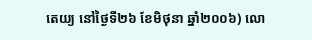តេយ្យ នៅថ្ងៃទី២៦ ខែមិថុនា ឆ្នាំ២០០៦) លោ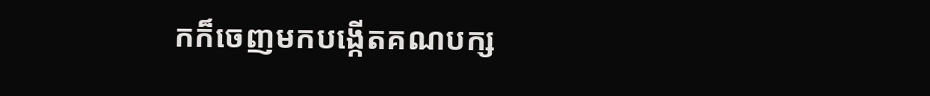កក៏ចេញមកបង្កើតគណបក្ស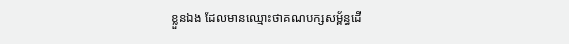ខ្លួនឯង ដែលមានឈ្មោះថាគណបក្សសម្ព័ន្ធដើ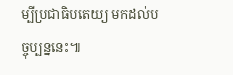ម្បីប្រជាធិបតេយ្យ មកដល់បច្ចុប្បន្ននេះ៕